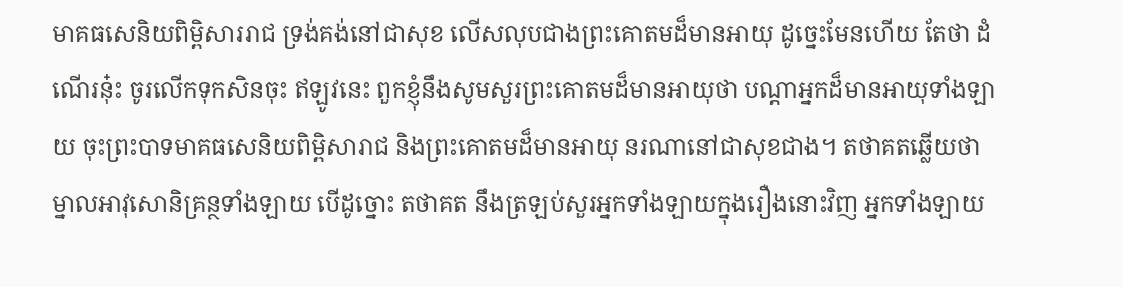មាគធសេនិយពិម្ពិសាររាជ ទ្រង់គង់នៅជាសុខ លើសលុបជាងព្រះគោតមដ៏មានអាយុ ដូច្នេះមែនហើយ តែថា ដំណើរនុ៎ះ ចូរលើកទុកសិនចុះ ឥឡូវនេះ ពួកខ្ញុំនឹងសូមសួរព្រះគោតមដ៏មានអាយុថា បណ្តាអ្នកដ៏មានអាយុទាំងឡាយ ចុះព្រះបាទមាគធសេនិយពិម្ពិសារាជ និងព្រះគោតមដ៏មានអាយុ នរណានៅជាសុខជាង។ តថាគតឆ្លើយថា ម្នាលអាវុសោនិគ្រន្ថទាំងឡាយ បើដូច្នោះ តថាគត នឹងត្រឡប់សួរអ្នកទាំងឡាយក្នុងរឿងនោះវិញ អ្នកទាំងឡាយ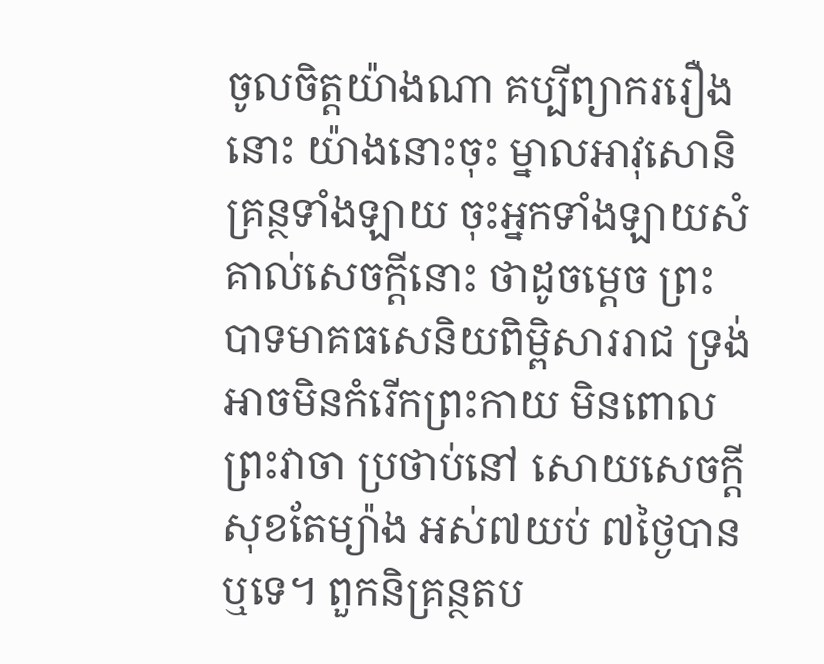ចូលចិត្តយ៉ាងណា គប្បីព្យាកររឿងនោះ យ៉ាងនោះចុះ ម្នាលអាវុសោនិគ្រន្ថទាំងឡាយ ចុះអ្នកទាំងឡាយសំគាល់សេចក្តីនោះ ថាដូចម្តេច ព្រះបាទមាគធសេនិយពិម្ពិសាររាជ ទ្រង់អាចមិនកំរើកព្រះកាយ មិនពោលព្រះវាចា ប្រថាប់នៅ សោយសេចក្តីសុខតែម្យ៉ាង អស់៧យប់ ៧ថ្ងៃបានឬទេ។ ពួកនិគ្រន្ថតប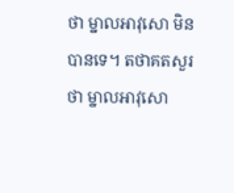ថា ម្នាលអាវុសោ មិនបានទេ។ តថាគតសួរថា ម្នាលអាវុសោ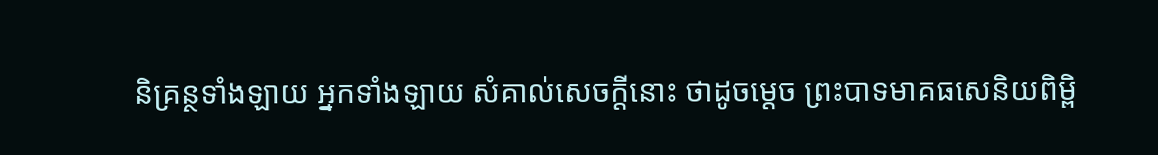និគ្រន្ថទាំងឡាយ អ្នកទាំងឡាយ សំគាល់សេចក្តីនោះ ថាដូចម្តេច ព្រះបាទមាគធសេនិយពិម្ពិ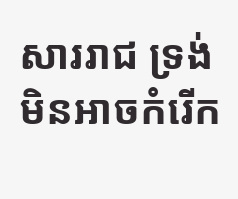សាររាជ ទ្រង់មិនអាចកំរើក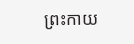ព្រះកាយ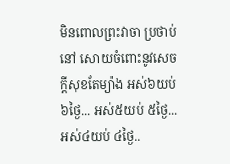មិនពោលព្រះវាចា ប្រថាប់នៅ សោយចំពោះនូវសេចក្តីសុខតែម្យ៉ាង អស់៦យប់ ៦ថ្ងៃ... អស់៥យប់ ៥ថ្ងៃ... អស់៤យប់ ៤ថ្ងៃ..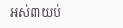អស់៣យប់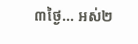៣ថ្ងៃ... អស់២